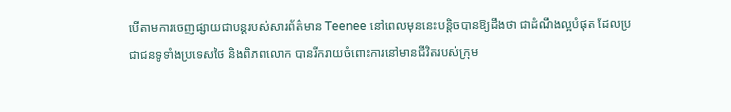បើតាមការចេញផ្សាយជាបន្ដរបស់សារព័ត៌មាន Teenee នៅពេលមុននេះបន្ដិចបានឱ្យដឹងថា ជាដំណឹងល្អបំផុត ដែលប្រជាជនទូទាំងប្រទេសថៃ និងពិភពលោក បានរីករាយចំពោះការនៅមានជីវិតរបស់ក្រុម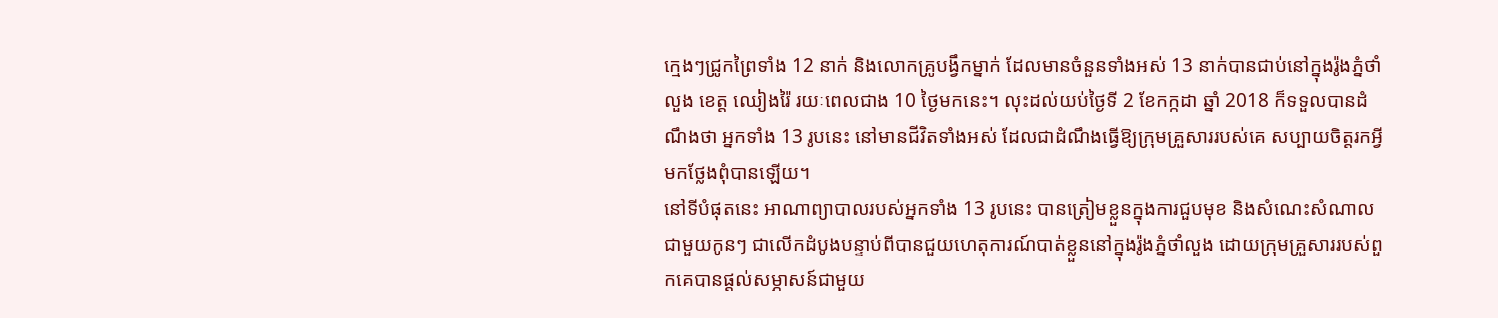ក្មេងៗជ្រូកព្រៃទាំង 12 នាក់ និងលោកគ្រូបង្វឹកម្នាក់ ដែលមានចំនួនទាំងអស់ 13 នាក់បានជាប់នៅក្នុងរ៉ូងភ្នំថាំលួង ខេត្ត ឈៀងរ៉ៃ រយៈពេលជាង 10 ថ្ងៃមកនេះ។ លុះដល់យប់ថ្ងៃទី 2 ខែកក្កដា ឆ្នាំ 2018 ក៏ទទួលបានដំណឹងថា អ្នកទាំង 13 រូបនេះ នៅមានជីវិតទាំងអស់ ដែលជាដំណឹងធ្វើឱ្យក្រុមគ្រួសាររបស់គេ សប្បាយចិត្តរកអ្វីមកថ្លែងពុំបានឡើយ។
នៅទីបំផុតនេះ អាណាព្យាបាលរបស់អ្នកទាំង 13 រូបនេះ បានត្រៀមខ្លួនក្នុងការជួបមុខ និងសំណេះសំណាលជាមួយកូនៗ ជាលើកដំបូងបន្ទាប់ពីបានជួយហេតុការណ៍បាត់ខ្លួននៅក្នុងរ៉ូងភ្នំថាំលួង ដោយក្រុមគ្រួសាររបស់ពួកគេបានផ្ដល់សម្ភាសន៍ជាមួយ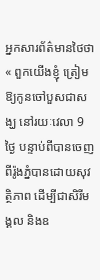អ្នកសារព័ត៌មានថៃថា « ពួកយើងខ្ញុំ ត្រៀមឱ្យកូនចៅបួសជាសង្ឃ នៅរយៈវេលា 9 ថ្ងៃ បន្ទាប់ពីបានចេញពីរ៉ូងភ្នំបានដោយសុវត្ថិភាព ដើម្បីជាសិរីមង្គល និងឧ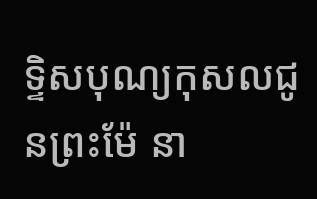ទ្ទិសបុណ្យកុសលជូនព្រះម៉ែ នា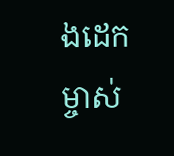ងដេក ម្ចាស់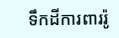ទឹកដីការពាររ៉ូ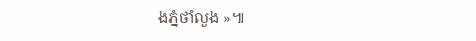ងភ្នំថាំលួង »៕